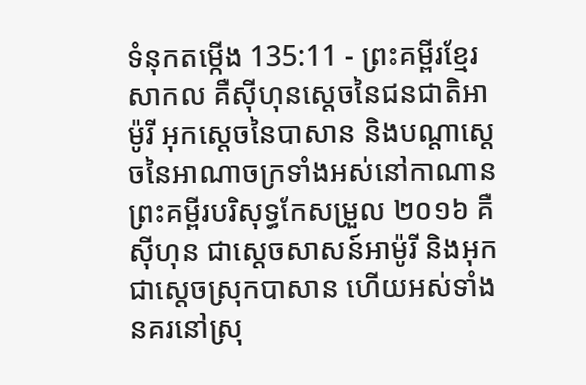ទំនុកតម្កើង 135:11 - ព្រះគម្ពីរខ្មែរសាកល គឺស៊ីហុនស្ដេចនៃជនជាតិអាម៉ូរី អុកស្ដេចនៃបាសាន និងបណ្ដាស្ដេចនៃអាណាចក្រទាំងអស់នៅកាណាន ព្រះគម្ពីរបរិសុទ្ធកែសម្រួល ២០១៦ គឺស៊ីហុន ជាស្តេចសាសន៍អាម៉ូរី និងអុក ជាស្តេចស្រុកបាសាន ហើយអស់ទាំងនគរនៅស្រុ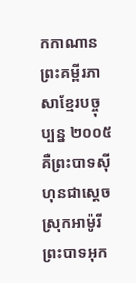កកាណាន ព្រះគម្ពីរភាសាខ្មែរបច្ចុប្បន្ន ២០០៥ គឺព្រះបាទស៊ីហុនជាស្ដេចស្រុកអាម៉ូរី ព្រះបាទអុក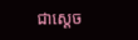ជាស្ដេច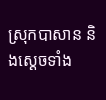ស្រុកបាសាន និងស្ដេចទាំង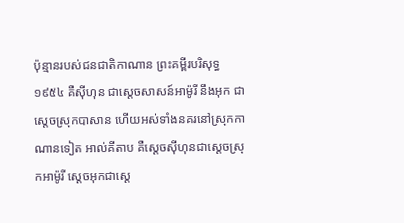ប៉ុន្មានរបស់ជនជាតិកាណាន ព្រះគម្ពីរបរិសុទ្ធ ១៩៥៤ គឺស៊ីហុន ជាស្តេចសាសន៍អាម៉ូរី នឹងអុក ជាស្តេចស្រុកបាសាន ហើយអស់ទាំងនគរនៅស្រុកកាណានទៀត អាល់គីតាប គឺស្តេចស៊ីហុនជាស្ដេចស្រុកអាម៉ូរី ស្តេចអុកជាស្ដេ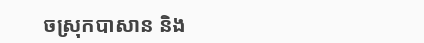ចស្រុកបាសាន និង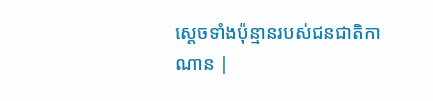ស្ដេចទាំងប៉ុន្មានរបស់ជនជាតិកាណាន |